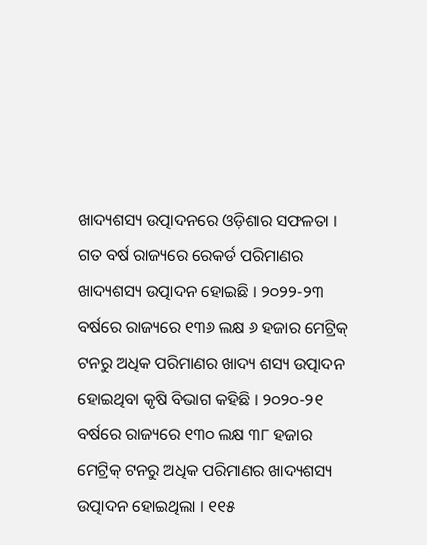ଖାଦ୍ୟଶସ୍ୟ ଉତ୍ପାଦନରେ ଓଡ଼ିଶାର ସଫଳତା । ଗତ ବର୍ଷ ରାଜ୍ୟରେ ରେକର୍ଡ ପରିମାଣର ଖାଦ୍ୟଶସ୍ୟ ଉତ୍ପାଦନ ହୋଇଛି । ୨୦୨୨-୨୩ ବର୍ଷରେ ରାଜ୍ୟରେ ୧୩୬ ଲକ୍ଷ ୬ ହଜାର ମେଟ୍ରିକ୍ ଟନରୁ ଅଧିକ ପରିମାଣର ଖାଦ୍ୟ ଶସ୍ୟ ଉତ୍ପାଦନ ହୋଇଥିବା କୃଷି ବିଭାଗ କହିଛି । ୨୦୨୦-୨୧ ବର୍ଷରେ ରାଜ୍ୟରେ ୧୩୦ ଲକ୍ଷ ୩୮ ହଜାର ମେଟ୍ରିକ୍ ଟନରୁ ଅଧିକ ପରିମାଣର ଖାଦ୍ୟଶସ୍ୟ ଉତ୍ପାଦନ ହୋଇଥିଲା । ୧୧୫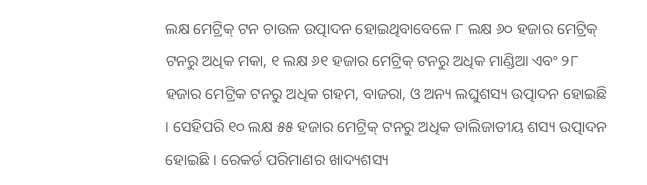ଲକ୍ଷ ମେଟ୍ରିକ୍ ଟନ ଚାଉଳ ଉତ୍ପାଦନ ହୋଇଥିବାବେଳେ ୮ ଲକ୍ଷ ୬୦ ହଜାର ମେଟ୍ରିକ୍ ଟନରୁ ଅଧିକ ମକା, ୧ ଲକ୍ଷ ୬୧ ହଜାର ମେଟ୍ରିକ୍ ଟନରୁ ଅଧିକ ମାଣ୍ଡିଆ ଏବଂ ୨୮ ହଜାର ମେଟ୍ରିକ ଟନରୁ ଅଧିକ ଗହମ, ବାଜରା, ଓ ଅନ୍ୟ ଲଘୁଶସ୍ୟ ଉତ୍ପାଦନ ହୋଇଛି । ସେହିପରି ୧୦ ଲକ୍ଷ ୫୫ ହଜାର ମେଟ୍ରିକ୍ ଟନରୁ ଅଧିକ ଡାଲିଜାତୀୟ ଶସ୍ୟ ଉତ୍ପାଦନ ହୋଇଛି । ରେକର୍ଡ ପରିମାଣର ଖାଦ୍ୟଶସ୍ୟ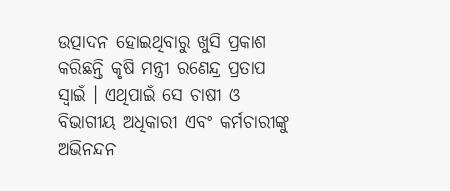ଉତ୍ପାଦନ ହୋଇଥିବାରୁ ଖୁସି ପ୍ରକାଶ କରିଛନ୍ତି କୃଷି ମନ୍ତ୍ରୀ ରଣେନ୍ଦ୍ର ପ୍ରତାପ ସ୍ବାଇଁ । ଏଥିପାଇଁ ସେ ଚାଷୀ ଓ ବିଭାଗୀୟ ଅଧିକାରୀ ଏବଂ କର୍ମଚାରୀଙ୍କୁ ଅଭିନନ୍ଦନ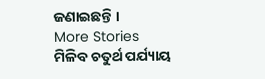ଜଣାଇଛନ୍ତି ।
More Stories
ମିଳିବ ଚତୁର୍ଥ ପର୍ଯ୍ୟାୟ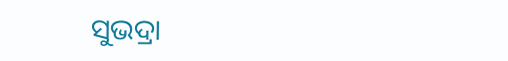ସୁଭଦ୍ରା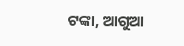ଟଙ୍କା, ଆଗୁଆ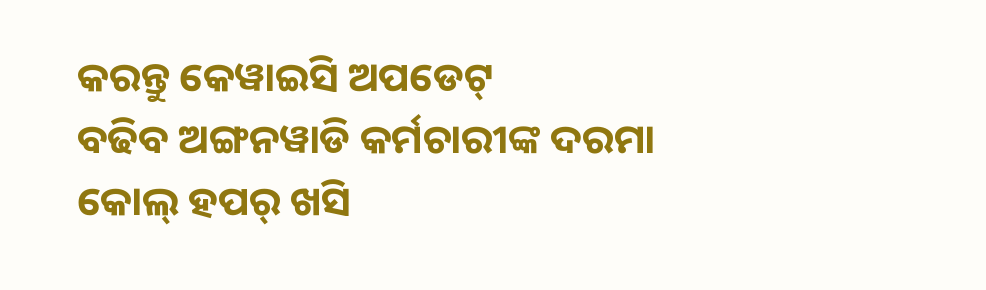କରନ୍ତୁ କେୱାଇସି ଅପଡେଟ୍
ବଢିବ ଅଙ୍ଗନୱାଡି କର୍ମଚାରୀଙ୍କ ଦରମା
କୋଲ୍ ହପର୍ ଖସି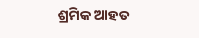ଶ୍ରମିକ ଆହତ